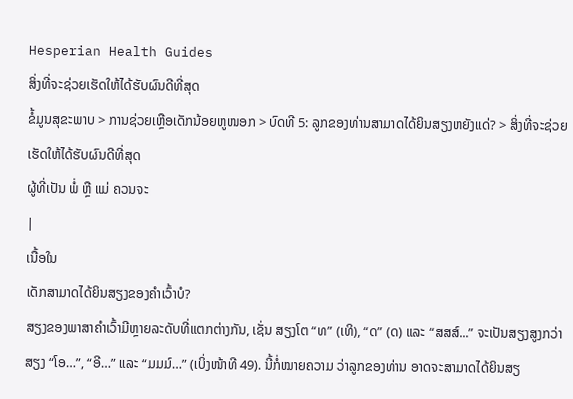Hesperian Health Guides
ສິ່ງທີ່ຈະຊ່ວຍເຮັດໃຫ້ໄດ້ຮັບຜົນດີທີ່ສຸດ
ຂໍ້ມູນສຸຂະພາບ > ການຊ່ວຍເຫຼືອເດັກນ້ອຍຫູໜອກ > ບົດທີ 5: ລູກຂອງທ່ານສາມາດໄດ້ຍິນສຽງຫຍັງແດ່? > ສິ່ງທີ່ຈະຊ່ວຍເຮັດໃຫ້ໄດ້ຮັບຜົນດີທີ່ສຸດ
ຜູ້ທີ່ເປັນ ພໍ່ ຫຼື ແມ່ ຄວນຈະ
|
ເນື້ອໃນ
ເດັກສາມາດໄດ້ຍິນສຽງຂອງຄຳເວົ້າບໍ?
ສຽງຂອງພາສາຄຳເວົ້າມີຫຼາຍລະດັບທີ່ແຕກຕ່າງກັນ, ເຊັ່ນ ສຽງໂຕ “ທ” (ເທິ), “ດ” (ດ) ແລະ “ສສສ໌...” ຈະເປັນສຽງສູງກວ່າ ສຽງ “ໂອ…”, “ອີ…” ແລະ “ມມມ໌…” (ເບິ່ງໜ້າທີ 49). ນີ້ກໍ່ໝາຍຄວາມ ວ່າລູກຂອງທ່ານ ອາດຈະສາມາດໄດ້ຍິນສຽ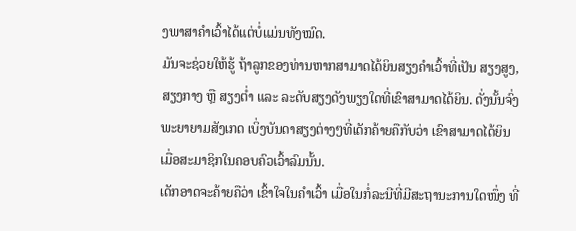ງພາສາຄຳເວົ້າໄດ້ແຕ່ບໍ່ແມ່ນທັງໝົດ.
ມັນຈະຊ່ວຍໃຫ້ຮູ້ ຖ້າລູກຂອງທ່ານຫາກສາມາດໄດ້ຍິນສຽງຄຳເວົ້າທີ່ເປັນ ສຽງສູງ, ສຽງກາງ ຫຼື ສຽງຕ່ຳ ແລະ ລະດັບສຽງດັງພຽງໃດທີ່ເຂົາສາມາດໄດ້ຍິນ. ດັ່ງນັ້ນຈົ່ງພະຍາຍາມສັງເກດ ເບິ່ງບັນດາສຽງຕ່າງໆທີ່ເດັກຄ້າຍຄືກັບວ່າ ເຂົາສາມາດໄດ້ຍິນ ເມື່ອສະມາຊິກໃນຄອບຄົວເວົ້າລົມນັ້ນ.
ເດັກອາດຈະຄ້າຍຄືວ່າ ເຂົ້າໃຈໃນຄຳເວົ້າ ເມື່ອໃນກໍ່ລະນີທີ່ມີສະຖານະການໃດໜຶ່ງ ທີ່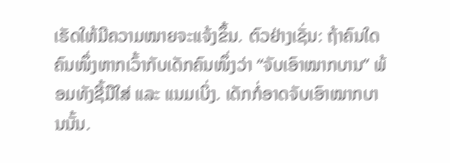ເຮັດໃຫ້ມີຄວາມໝາຍຈະແຈ້ງຂຶ້ນ. ຕົວຢ່າງເຊັ່ນ: ຖ້າຄົນໃດຄົນໜຶ່ງຫາກເວົ້າກັບເດັກຄົນໜຶ່ງວ່າ “ຈັບເອົາໝາກບານ” ພ້ອມທັງຊີ້ມືໃສ່ ແລະ ແນມເບິ່ງ. ເດັກກໍ່ອາດຈັບເອົາໝາກບານນັ້ນ.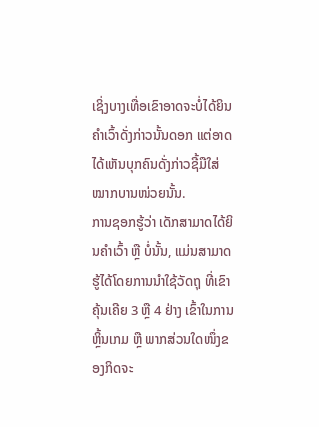ເຊິ່ງບາງເທື່ອເຂົາອາດຈະບໍ່ໄດ້ຍິນຄຳເວົ້າດັ່ງກ່າວນັ້ນດອກ ແຕ່ອາດໄດ້ເຫັນບຸກຄົນດັ່ງກ່າວຊີ້ມືໃສ່ໝາກບານໜ່ວຍນັ້ນ.
ການຊອກຮູ້ວ່າ ເດັກສາມາດໄດ້ຍິນຄຳເວົ້າ ຫຼື ບໍ່ນັ້ນ, ແມ່ນສາມາດຮູ້ໄດ້ໂດຍການນຳໃຊ້ວັດຖຸ ທີ່ເຂົາຄຸ້ນເຄີຍ 3 ຫຼື 4 ຢ່າງ ເຂົ້າໃນການຫຼິ້ນເກມ ຫຼື ພາກສ່ວນໃດໜຶ່ງຂອງກິດຈະ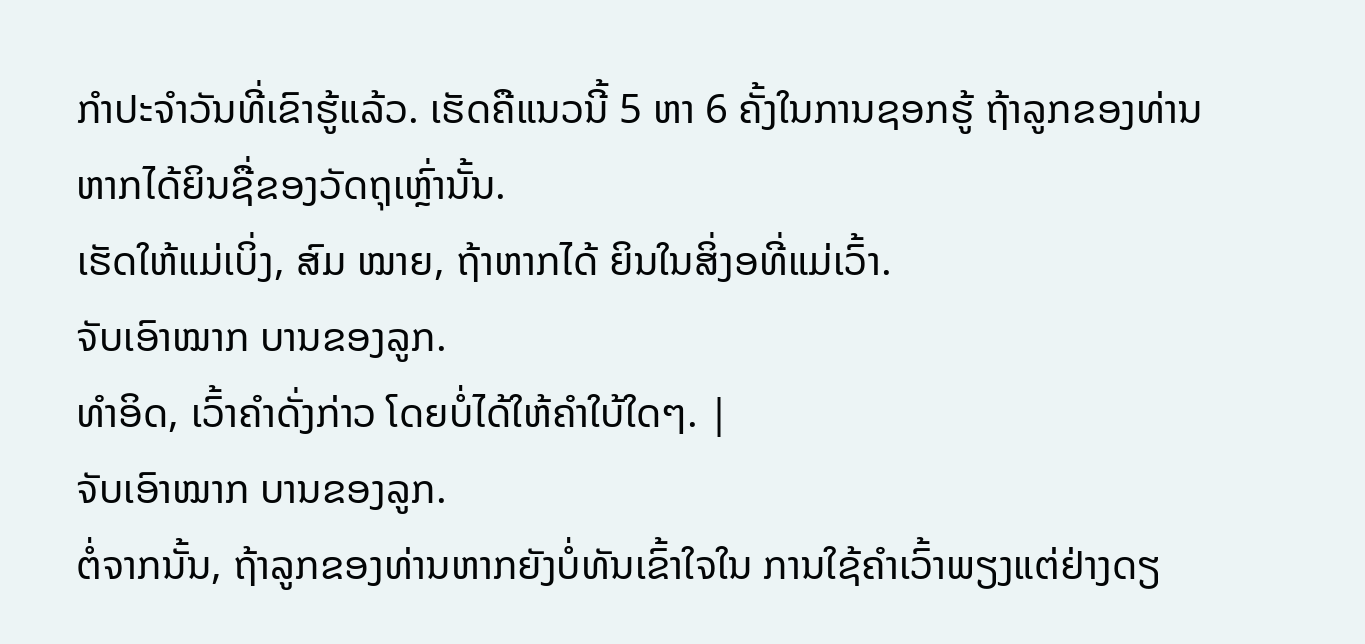ກຳປະຈຳວັນທີ່ເຂົາຮູ້ແລ້ວ. ເຮັດຄືແນວນີ້ 5 ຫາ 6 ຄັ້ງໃນການຊອກຮູ້ ຖ້າລູກຂອງທ່ານ ຫາກໄດ້ຍິນຊື່ຂອງວັດຖຸເຫຼົ່ານັ້ນ.
ເຮັດໃຫ້ແມ່ເບິ່ງ, ສົມ ໝາຍ, ຖ້າຫາກໄດ້ ຍິນໃນສິ່ງອທີ່ແມ່ເວົ້າ.
ຈັບເອົາໝາກ ບານຂອງລູກ.
ທຳອິດ, ເວົ້າຄຳດັ່ງກ່າວ ໂດຍບໍ່ໄດ້ໃຫ້ຄຳໃບ້ໃດໆ. |
ຈັບເອົາໝາກ ບານຂອງລູກ.
ຕໍ່ຈາກນັ້ນ, ຖ້າລູກຂອງທ່ານຫາກຍັງບໍ່ທັນເຂົ້າໃຈໃນ ການໃຊ້ຄຳເວົ້າພຽງແຕ່ຢ່າງດຽ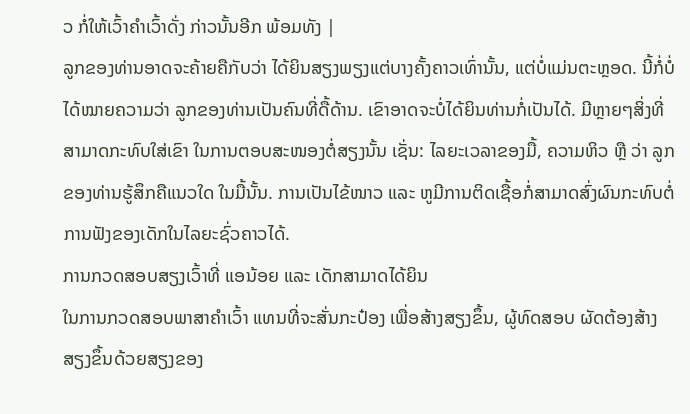ວ ກໍ່ໃຫ້ເວົ້າຄຳເວົ້າດັ່ງ ກ່າວນັ້ນອີກ ພ້ອມທັງ |
ລູກຂອງທ່ານອາດຈະຄ້າຍຄືກັບວ່າ ໄດ້ຍິນສຽງພຽງແຕ່ບາງຄັ້ງຄາວເທົ່ານັ້ນ, ແຕ່ບໍ່ແມ່ນຕະຫຼອດ. ນີ້ກໍ່ບໍ່ໄດ້ໝາຍຄວາມວ່າ ລູກຂອງທ່ານເປັນຄົນທີ່ດື້ດ້ານ. ເຂົາອາດຈະບໍ່ໄດ້ຍິນທ່ານກໍ່ເປັນໄດ້. ມີຫຼາຍໆສິ່ງທີ່ສາມາດກະທົບໃສ່ເຂົາ ໃນການຕອບສະໜອງຕໍ່ສຽງນັ້ນ ເຊັ່ນ: ໄລຍະເວລາຂອງມື້, ຄວາມຫິວ ຫຼື ວ່າ ລູກຂອງທ່ານຮູ້ສຶກຄືແນວໃດ ໃນມື້ນັ້ນ. ການເປັນໄຂ້ໜາວ ແລະ ຫູມີການຕິດເຊື້ອກໍ່ສາມາດສົ່ງຜົນກະທົບຕໍ່ການຟັງຂອງເດັກໃນໄລຍະຊົ່ວຄາວໄດ້.
ການກວດສອບສຽງເວົ້າທີ່ ແອນ້ອຍ ແລະ ເດັກສາມາດໄດ້ຍິນ
ໃນການກວດສອບພາສາຄຳເວົ້າ ແທນທີ່ຈະສັ່ນກະປ໋ອງ ເພື່ອສ້າງສຽງຂຶ້ນ, ຜູ້ທົດສອບ ຜັດຕ້ອງສ້າງສຽງຂຶ້ນດ້ວຍສຽງຂອງ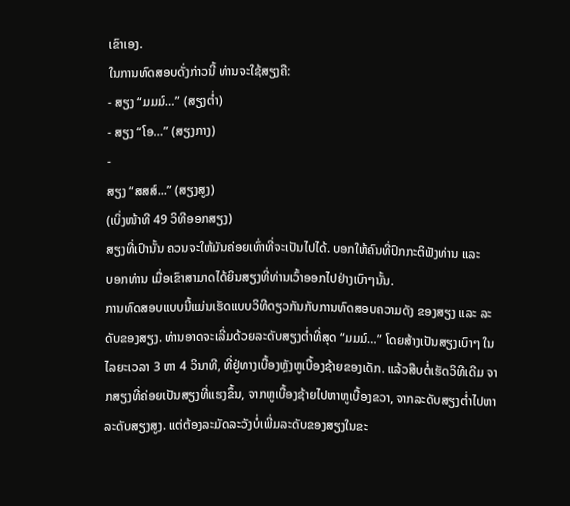ເຂົາເອງ.
ໃນການທົດສອບດັ່ງກ່າວນີ້ ທ່ານຈະໃຊ້ສຽງຄື:
- ສຽງ “ມມມ໌…” (ສຽງຕ່ຳ)
- ສຽງ “ໂອ…” (ສຽງກາງ)
-
ສຽງ “ສສສ໌...” (ສຽງສູງ)
(ເບິ່ງໜ້າທີ 49 ວິທີອອກສຽງ)
ສຽງທີ່ເປົານັ້ນ ຄວນຈະໃຫ້ມັນຄ່ອຍເທົ່າທີ່ຈະເປັນໄປໄດ້. ບອກໃຫ້ຄົນທີ່ປົກກະຕິຟັງທ່ານ ແລະ
ບອກທ່ານ ເມື່ອເຂົາສາມາດໄດ້ຍິນສຽງທີ່ທ່ານເວົ້າອອກໄປຢ່າງເບົາໆນັ້ນ.
ການທົດສອບແບບນີ້ແມ່ນເຮັດແບບວິທີດຽວກັນກັບການທົດສອບຄວາມດັງ ຂອງສຽງ ແລະ ລະດັບຂອງສຽງ. ທ່ານອາດຈະເລີ່ມດ້ວຍລະດັບສຽງຕ່ຳທີ່ສຸດ “ມມມ໌…” ໂດຍສ້າງເປັນສຽງເບົາໆ ໃນໄລຍະເວລາ 3 ຫາ 4 ວິນາທີ, ທີ່ຢູ່ທາງເບື້ອງຫຼັງຫູເບື້ອງຊ້າຍຂອງເດັກ. ແລ້ວສືບຕໍ່ເຮັດວິທີເດີມ ຈາກສຽງທີ່ຄ່ອຍເປັນສຽງທີ່ແຮງຂຶ້ນ, ຈາກຫູເບື້ອງຊ້າຍໄປຫາຫູເບື້ອງຂວາ, ຈາກລະດັບສຽງຕ່ຳໄປຫາລະດັບສຽງສູງ. ແຕ່ຕ້ອງລະມັດລະວັງບໍ່ເພີ່ມລະດັບຂອງສຽງໃນຂະ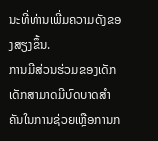ນະທີ່ທ່ານເພີ່ມຄວາມດັງຂອງສຽງຂຶ້ນ.
ການມີສ່ວນຮ່ວມຂອງເດັກ
ເດັກສາມາດມີບົດບາດສຳຄັນໃນການຊ່ວຍເຫຼືອການກ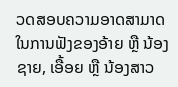ວດສອບຄວາມອາດສາມາດ ໃນການຟັງຂອງອ້າຍ ຫຼື ນ້ອງຊາຍ, ເອື້ອຍ ຫຼື ນ້ອງສາວ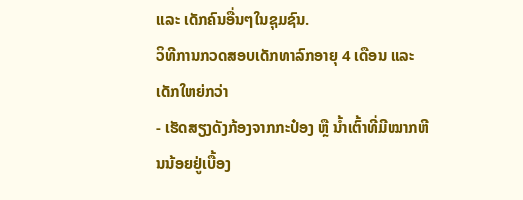ແລະ ເດັກຄົນອື່ນໆໃນຊຸມຊົນ.
ວິທີການກວດສອບເດັກທາລົກອາຍຸ 4 ເດືອນ ແລະເດັກໃຫຍ່ກວ່າ
- ເຮັດສຽງດັງກ້ອງຈາກກະປ໋ອງ ຫຼື ນ້ຳເຕົ້າທີ່ມີໝາກຫີນນ້ອຍຢູ່ເບື້ອງ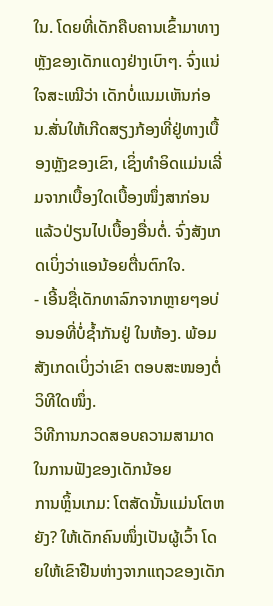ໃນ. ໂດຍທີ່ເດັກຄືບຄານເຂົ້າມາທາງຫຼັງຂອງເດັກແດງຢ່າງເບົາໆ. ຈົ່ງແນ່ໃຈສະເໝີວ່າ ເດັກບໍ່ແນມເຫັນກ່ອນ.ສັ່ນໃຫ້ເກີດສຽງກ້ອງທີ່ຢູ່ທາງເບື້ອງຫຼັງຂອງເຂົາ, ເຊິ່ງທຳອິດແມ່ນເລີ່ມຈາກເບື້ອງໃດເບື້ອງໜຶ່ງສາກ່ອນ ແລ້ວປ່ຽນໄປເບື້ອງອື່ນຕໍ່. ຈົ່ງສັງເກດເບິ່ງວ່າແອນ້ອຍຕື່ນຕົກໃຈ.
- ເອີ້ນຊື່ເດັກທາລົກຈາກຫຼາຍໆອບ່ອນອທີ່ບໍ່ຊ້ຳກັນຢູ່ ໃນຫ້ອງ. ພ້ອມສັງເກດເບິ່ງວ່າເຂົາ ຕອບສະໜອງຕໍ່ວິທີໃດໜຶ່ງ.
ວິທີການກວດສອບຄວາມສາມາດໃນການຟັງຂອງເດັກນ້ອຍ
ການຫຼິ້ນເກມ: ໂຕສັດນັ້ນແມ່ນໂຕຫຍັງ? ໃຫ້ເດັກຄົນໜຶ່ງເປັນຜູ້ເວົ້າ ໂດຍໃຫ້ເຂົາຢືນຫ່າງຈາກແຖວຂອງເດັກ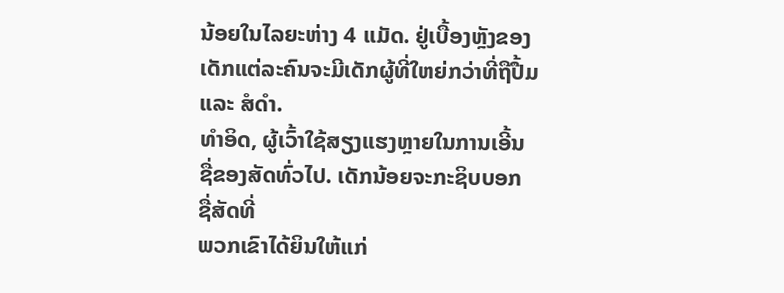ນ້ອຍໃນໄລຍະຫ່າງ 4 ແມັດ. ຢູ່ເບື້ອງຫຼັງຂອງເດັກແຕ່ລະຄົນຈະມີເດັກຜູ້ທີ່ໃຫຍ່ກວ່າທີ່ຖືປື້ມ ແລະ ສໍດຳ.
ທຳອິດ, ຜູ້ເວົ້າໃຊ້ສຽງແຮງຫຼາຍໃນການເອີ້ນ ຊື່ຂອງສັດທົ່ວໄປ. ເດັກນ້ອຍຈະກະຊິບບອກ ຊື່ສັດທີ່
ພວກເຂົາໄດ້ຍິນໃຫ້ແກ່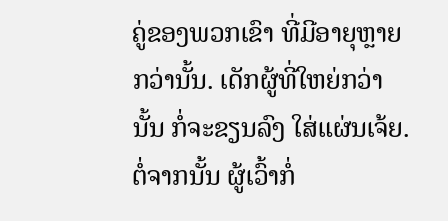ຄູ່ຂອງພວກເຂົາ ທີ່ມີອາຍຸຫຼາຍກວ່ານັ້ນ. ເດັກຜູ້ທີ່ໃຫຍ່ກວ່ານັ້ນ ກໍ່ຈະຂຽນລົງ ໃສ່ແຜ່ນເຈ້ຍ.
ຕໍ່ຈາກນັ້ນ ຜູ້ເວົ້າກໍ່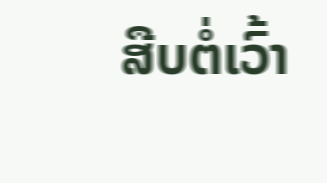ສືບຕໍ່ເວົ້າ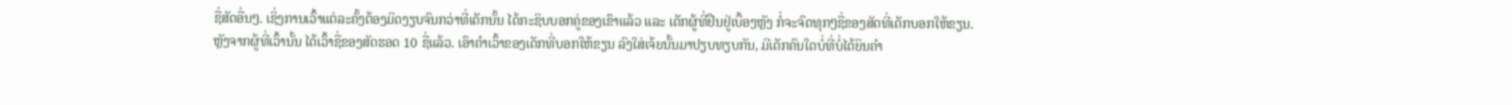ຊື່ສັດອື່ນໆ. ເຊິ່ງການເວົ້າແຕ່ລະຄັ້ງຕ້ອງມິດງຽບຈົນກວ່າທີ່ເດັກນັ້ນ ໄດ້ກະຊິບບອກຄູ່ຂອງເຂົາແລ້ວ ແລະ ເດັກຜູ້ທີ່ຢືນຢູ່ເບື້ອງຫຼັງ ກໍ່ຈະຈົດທຸກໆຊື່ຂອງສັດທີ່ເດັກບອກໃຫ້ຂຽນ.
ຫຼັງຈາກຜູ້ທີ່ເວົ້ານັ້ນ ໄດ້ເວົ້າຊື່ຂອງສັດຮອດ 10 ຊື່ແລ້ວ. ເອົາຄຳເວົ້າຂອງເດັກທີ່ບອກໃຫ້ຂຽນ ລົງໃສ່ເຈ້ຍນັ້ນມາປຽບທຽບກັນ, ມີເດັກຄົນໃດບໍ່ທີ່ບໍ່ໄດ້ຍິນຄຳ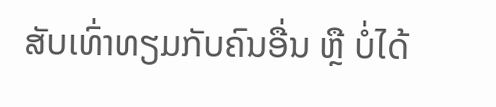ສັບເທົ່າທຽມກັບຄົນອື່ນ ຫຼື ບໍ່ໄດ້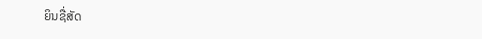ຍິນຊື່ສັດ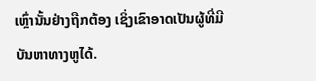ເຫຼົ່ານັ້ນຢ່າງຖືກຕ້ອງ ເຊິ່ງເຂົາອາດເປັນຜູ້ທີ່ມີບັນຫາທາງຫູໄດ້.